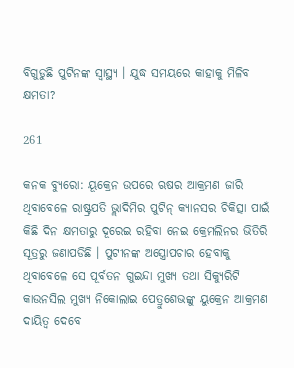ବିଗୁଡୁଛି ପୁଟିନଙ୍କ ସ୍ୱାସ୍ଥ୍ୟ । ଯୁଦ୍ଧ ସମୟରେ କାହାକୁ ମିଳିବ କ୍ଷମତା?

261

କନକ ବ୍ୟୁରୋ: ୟୂକ୍ରେନ ଉପରେ ଋଷର ଆକ୍ରମଣ ଜାରି ଥିବାବେଳେ ରାଷ୍ଟ୍ରପତି ଭ୍ଲାଦିମିର ପୁଟିନ୍ କ୍ୟାନସର ଚିକିତ୍ସା ପାଇଁ କିଛି ଦିନ କ୍ଷମତାରୁ ଦୂରେଇ ରହିବା ନେଇ କ୍ରେମଲିନର ଭିତିରି ସୂତ୍ରରୁ ଜଣାପଡିଛି । ପୁଟୀନଙ୍କ ଅସ୍ତ୍ରୋପଚାର ହେବାକୁ ଥିବାବେଳେ ସେ ପୂର୍ବତନ ଗୁଇନ୍ଦା ମୁଖ୍ୟ ତଥା ସିକ୍ୟୁରିଟି କାଉନସିଲ ମୁଖ୍ୟ ନିକୋଲାଇ ପେତ୍ରୁଶେଭଙ୍କୁ ୟୁକ୍ରେନ ଆକ୍ରମଣ ଦାୟିତ୍ୱ ଦେବେ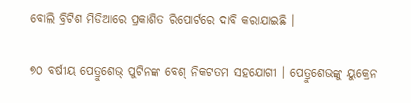ବୋଲି ବ୍ରିଟିଶ ମିଡିଆରେ ପ୍ରକାଶିତ ରିପୋର୍ଟରେ ଦାବି କରାଯାଇଛି ।

୭୦ ବର୍ଷୀୟ ପେତ୍ରୁଶେଭ୍ ପୁଟିନଙ୍କ ବେଶ୍ ନିକଟତମ ସହଯୋଗୀ । ପେତ୍ରୁଶେଭଙ୍କୁ ୟୁକ୍ରେନ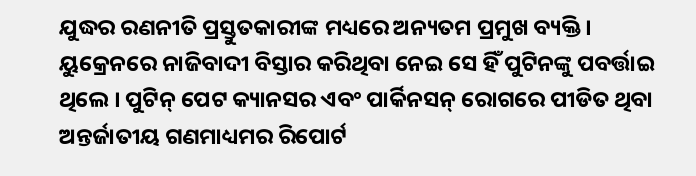ଯୁଦ୍ଧର ରଣନୀତି ପ୍ରସ୍ତୁତକାରୀଙ୍କ ମଧ୍ୟରେ ଅନ୍ୟତମ ପ୍ରମୁଖ ବ୍ୟକ୍ତି । ୟୁକ୍ରେନରେ ନାଜିବାଦୀ ବିସ୍ତାର କରିଥିବା ନେଇ ସେ ହିଁ ପୁଟିନଙ୍କୁ ପବର୍ତ୍ତାଇ ଥିଲେ । ପୁଟିନ୍ ପେଟ କ୍ୟାନସର ଏବଂ ପାର୍କିନସନ୍ ରୋଗରେ ପୀଡିତ ଥିବା ଅନ୍ତର୍ଜାତୀୟ ଗଣମାଧ୍ୟମର ରିପୋର୍ଟ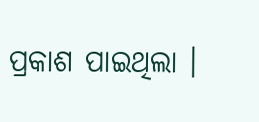ପ୍ରକାଶ ପାଇଥିଲା ।